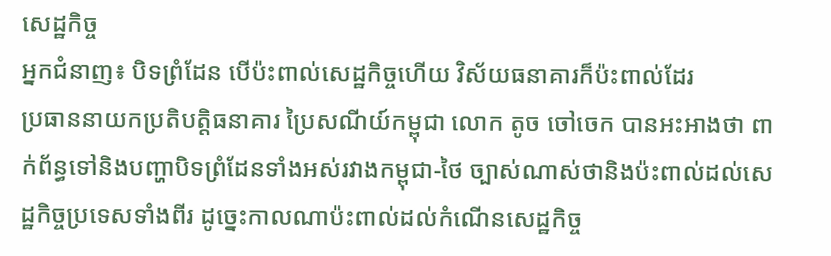សេដ្ឋកិច្ច
អ្នកជំនាញ៖ បិទព្រំដែន បើប៉ះពាល់សេដ្ឋកិច្ចហើយ វិស័យធនាគារក៏ប៉ះពាល់ដែរ
ប្រធាននាយកប្រតិបត្តិធនាគារ ប្រៃសណីយ៍កម្ពុជា លោក តូច ចៅចេក បានអះអាងថា ពាក់ព័ន្ធទៅនិងបញ្ហាបិទព្រំដែនទាំងអស់រវាងកម្ពុជា-ថៃ ច្បាស់ណាស់ថានិងប៉ះពាល់ដល់សេដ្ឋកិច្ចប្រទេសទាំងពីរ ដូច្នេះកាលណាប៉ះពាល់ដល់កំណើនសេដ្ឋកិច្ច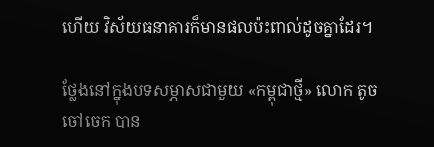ហើយ វិស័យធនាគារក៏មានផលប៉ះពាល់ដូចគ្នាដែរ។

ថ្លែងនៅក្នុងបទសម្ភាសជាមួយ «កម្ពុជាថ្មី» លោក តូច ចៅចេក បាន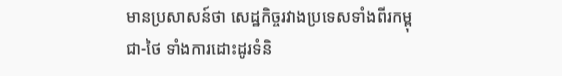មានប្រសាសន៍ថា សេដ្ឋកិច្ចរវាងប្រទេសទាំងពីរកម្ពុជា-ថៃ ទាំងការដោះដូរទំនិ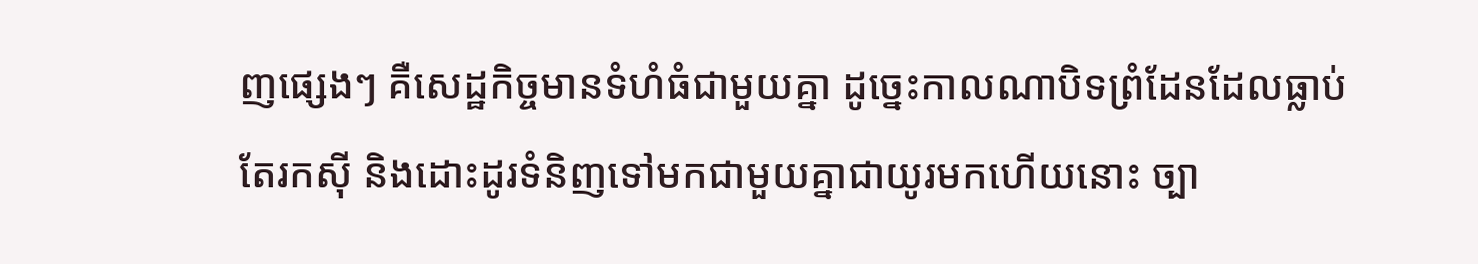ញផ្សេងៗ គឺសេដ្ឋកិច្ចមានទំហំធំជាមួយគ្នា ដូច្នេះកាលណាបិទព្រំដែនដែលធ្លាប់តែរកស៊ី និងដោះដូរទំនិញទៅមកជាមួយគ្នាជាយូរមកហើយនោះ ច្បា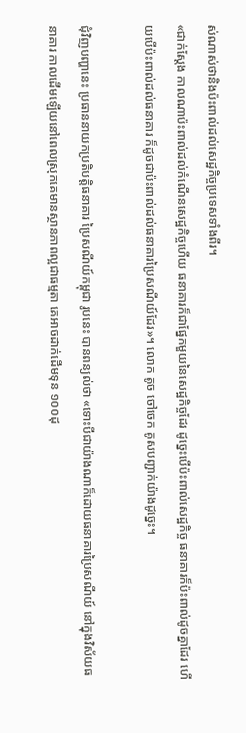ស់ណាស់ថានិងប៉ះពាល់ដល់សេដ្ឋកិច្ចប្រទេសទាំងពីរ។
«ជាក់ស្តែង កាលណាប៉ះពាល់ដល់កំណើនសេដ្ឋកិច្ចហើយ ធនាគារក៏ជាផ្នែកមួយនៃសេដ្ឋកិច្ចដែរ ដូច្នេះបើប៉ះពាល់សេដ្ឋកិច្ច ធនាគារក៏ប៉ះពាល់ដូចគ្នាដែរ ហើយបើប៉ះពាល់ដល់ធនាគារ ក៏ដូចជាប៉ះពាល់ដល់ធនាគារប្រៃសណីយ៍ដែរ»។ លោក តូច ចៅចេក គូសបញ្ជាក់យ៉ាងដូច្នេះ។

ជុំវិញបញ្ហានេះ ប្រធាននាយកប្រតិបត្តិធនាគារ ប្រៃសណីយ៍កម្ពុជា រូបនេះ បានពន្យល់ថា «ទោះបីជាយ៉ាងណាក៏ដោយធនាគារប្រៃសណីយ៍ នៅក្នុងវិស័យធនាគារ កាលដើមឡើយនៅពេលស្រុកគេមានស្ថានភាពល្អជាធម្មតា គេអាចដាក់ដើមទុន ១០០ដុ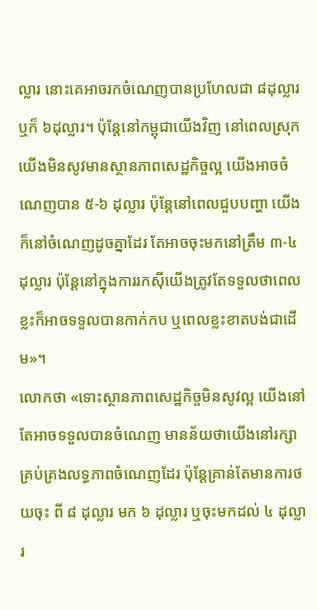ល្លារ នោះគេអាចរកចំណេញបានប្រហែលជា ៨ដុល្លារ ឬក៏ ៦ដុល្លារ។ ប៉ុន្តែនៅកម្ពុជាយើងវិញ នៅពេលស្រុកយើងមិនសូវមានស្ថានភាពសេដ្ឋកិច្ចល្អ យើងអាចចំណេញបាន ៥-៦ ដុល្លារ ប៉ុន្តែនៅពេលជួបបញ្ហា យើងក៏នៅចំណេញដូចគ្នាដែរ តែអាចចុះមកនៅត្រឹម ៣-៤ ដុល្លារ ប៉ុន្តែនៅក្នុងការរកស៊ីយើងត្រូវតែទទួលថាពេលខ្លះក៏អាចទទួលបានកាក់កប ឬពេលខ្លះខាតបង់ជាដើម»។
លោកថា «ទោះស្ថានភាពសេដ្ឋកិច្ចមិនសូវល្អ យើងនៅតែអាចទទួលបានចំណេញ មានន័យថាយើងនៅរក្សាគ្រប់គ្រងលទ្ធភាពចំណេញដែរ ប៉ុន្តែគ្រាន់តែមានការថយចុះ ពី ៨ ដុល្លារ មក ៦ ដុល្លារ ឬចុះមកដល់ ៤ ដុល្លារ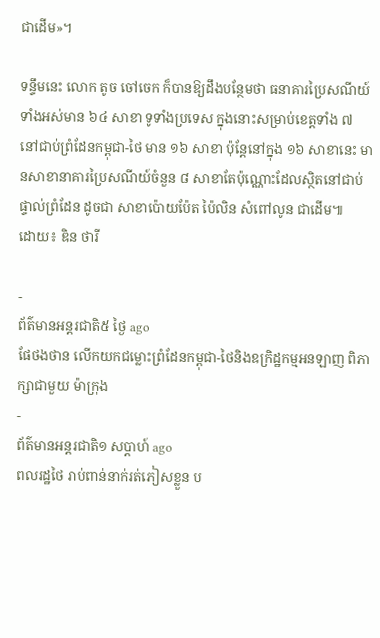ជាដើម»។

ទន្ទឹមនេះ លោក តូច ចៅចេក ក៏បានឱ្យដឹងបន្ថែមថា ធនាគារប្រៃសណីយ៍ទាំងអស់មាន ៦៤ សាខា ទូទាំងប្រទេស ក្នុងនោះសម្រាប់ខេត្តទាំង ៧ នៅជាប់ព្រំដែនកម្ពុជា-ថៃ មាន ១៦ សាខា ប៉ុន្តែនៅក្នុង ១៦ សាខានេះ មានសាខានាគារប្រៃសណីយ៍ចំនួន ៨ សាខាតែប៉ុណ្ណោះដែលស្ថិតនៅជាប់ផ្ទាល់ព្រំដែន ដូចជា សាខាប៉ោយប៉ែត ប៉ៃលិន សំពៅលូន ជាដើម៕
ដោយ៖ ឌិន ថារី

-
ព័ត៌មានអន្ដរជាតិ៥ ថ្ងៃ ago
ផែថងថាន លើកយកជម្លោះព្រំដែនកម្ពុជា-ថៃនិងឧក្រិដ្ឋកម្មអនឡាញ ពិភាក្សាជាមួយ ម៉ាក្រុង
-
ព័ត៌មានអន្ដរជាតិ១ សប្តាហ៍ ago
ពលរដ្ឋថៃ រាប់ពាន់នាក់រត់ភៀសខ្លួន ប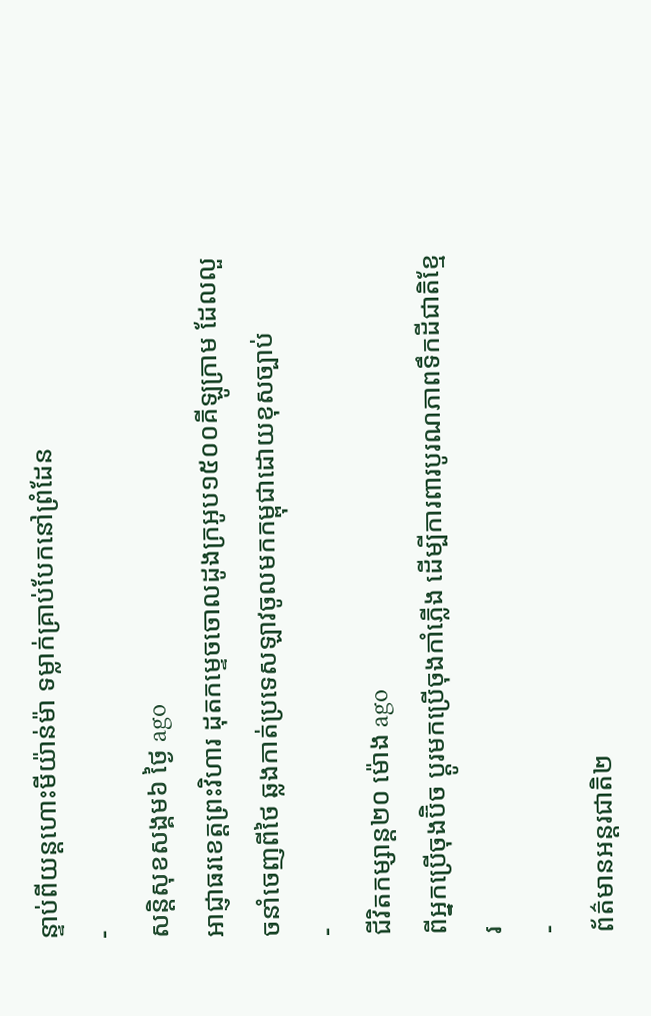ន្ទាប់ពីយន្តហោះមីយ៉ាន់ម៉ា ទម្លាក់គ្រាប់បែកនៅព្រំដែន
-
សន្តិសុខសង្គម៦ ថ្ងៃ ago
អាជ្ញាធរខេត្តព្រះវិហារ ដុតកម្ទេចចោលដូងក្រអូប១៥០០គីឡូក្រាម ដែលលួចនាំចេញពីថៃ ឆ្លងកាត់ប្រទេសឡាវចូលមកកម្ពុជាដោយខុសច្បាប់
-
ជីវិតកម្សាន្ដ២០ ម៉ោង ago
ពីអ្នកប្រើចុងប៊ិច ប្តូរមកប្រើចុងកាំភ្លើង ដើម្បីការពារបូរណភាពទឹកដីជាតិខ្មែរ
-
ព័ត៌មានអន្ដរជាតិ២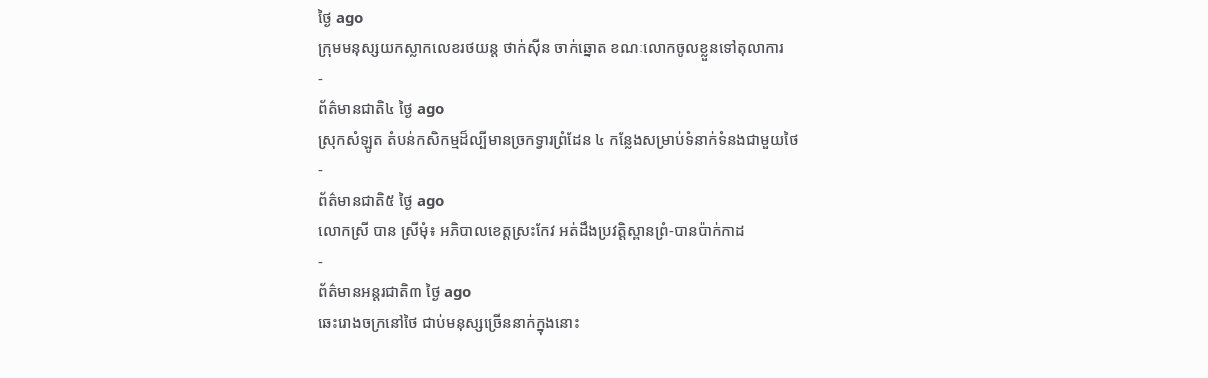ថ្ងៃ ago
ក្រុមមនុស្សយកស្លាកលេខរថយន្ត ថាក់ស៊ីន ចាក់ឆ្នោត ខណៈលោកចូលខ្លួនទៅតុលាការ
-
ព័ត៌មានជាតិ៤ ថ្ងៃ ago
ស្រុកសំឡូត តំបន់កសិកម្មដ៏ល្បីមានច្រកទ្វារព្រំដែន ៤ កន្លែងសម្រាប់ទំនាក់ទំនងជាមួយថៃ
-
ព័ត៌មានជាតិ៥ ថ្ងៃ ago
លោកស្រី បាន ស្រីមុំ៖ អភិបាលខេត្តស្រះកែវ អត់ដឹងប្រវត្តិស្ពានព្រំ-បានប៉ាក់កាដ
-
ព័ត៌មានអន្ដរជាតិ៣ ថ្ងៃ ago
ឆេះរោងចក្រនៅថៃ ជាប់មនុស្សច្រើននាក់ក្នុងនោះ